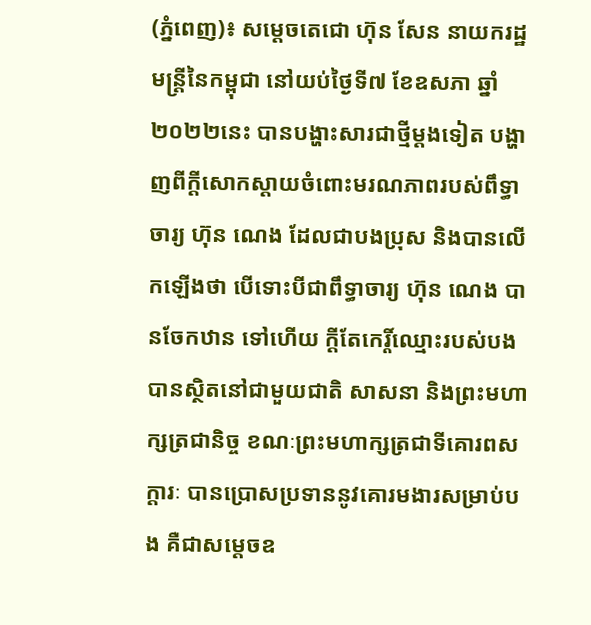(ភ្នំពេញ)៖ សម្តេចតេជោ ហ៊ុន សែន នាយករដ្ឋមន្ត្រីនៃកម្ពុជា នៅយប់ថ្ងៃទី៧ ខែឧសភា ឆ្នាំ២០២២នេះ បានបង្ហាះសារជាថ្មីម្តងទៀត បង្ហាញពីក្តីសោកស្តាយចំពោះមរណភាពរបស់ពឹទ្ធាចារ្យ ហ៊ុន ណេង ដែលជាបងប្រុស និងបានលើកឡើងថា បើទោះបីជាពឹទ្ធាចារ្យ ហ៊ុន ណេង បានចែកឋាន ទៅហើយ ក្តីតែកេរ្តិ៍ឈ្មោះរបស់បង បានស្ថិតនៅជាមួយជាតិ សាសនា និងព្រះមហាក្សត្រជានិច្ច ខណៈព្រះមហាក្សត្រជាទីគោរពសក្ដារៈ បានប្រោសប្រទាននូវគោរមងារសម្រាប់បង គឺជាសម្តេចឧ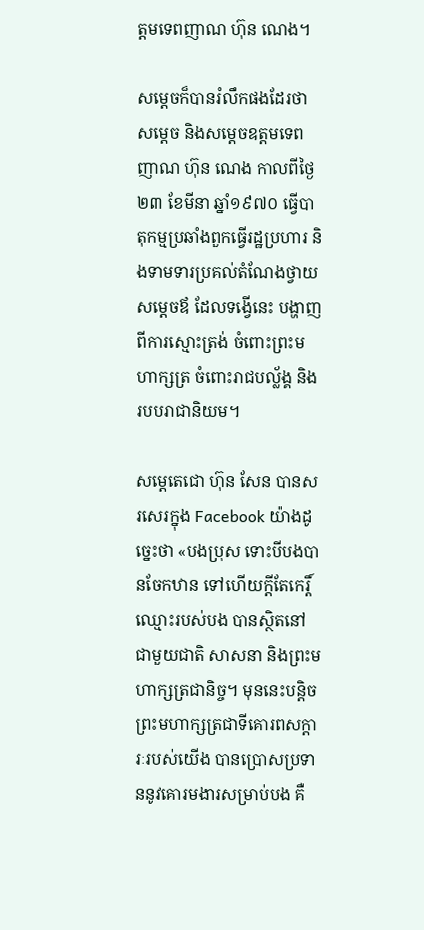ត្តមទេពញាណ ហ៊ុន ណេង។

សម្តេចក៏បានរំលឹកផងដែរថា សម្តេច និងសម្តេចឧត្តមទេពញាណ ហ៊ុន ណេង កាលពីថ្ងៃ២៣ ខែមីនា ឆ្នាំ១៩៧០ ធ្វើបាតុកម្មប្រឆាំងពួកធ្វើរដ្ឋប្រហារ និងទាមទារប្រគល់តំណែងថ្វាយសម្តេចឪ ដែលទង្វើនេះ បង្ហាញពីការស្មោះត្រង់ ចំពោះព្រះមហាក្សត្រ ចំពោះរាជបល្ល័ង្គ និងរបបរាជានិយម។

សម្តេតេជោ ហ៊ុន សែន បានសរសេរក្នុង Facebook យ៉ាងដូច្នេះថា «បងប្រុស ទោះបីបងបានចែកឋាន ទៅហើយក្តីតែកេរ្តិ៍ឈ្មោះរបស់បង បានស្ថិតនៅជាមួយជាតិ សាសនា និងព្រះមហាក្សត្រជានិច្ច។ មុននេះបន្តិច ព្រះមហាក្សត្រជាទីគោរពសក្ដារៈរបស់យើង បានប្រោសប្រទាននូវគោរមងារសម្រាប់បង គឺ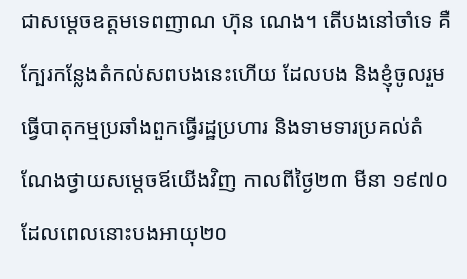ជាសម្តេចឧត្តមទេពញាណ ហ៊ុន ណេង។ តើបងនៅចាំទេ គឺក្បែរកន្លែងតំកល់សពបងនេះហើយ ដែលបង និងខ្ញុំចូលរួមធ្វើបាតុកម្មប្រឆាំងពួកធ្វើរដ្ឋប្រហារ និងទាមទារប្រគល់តំណែងថ្វាយសម្តេចឪយើងវិញ កាលពីថ្ងៃ២៣ មីនា ១៩៧០ ដែលពេលនោះបងអាយុ២០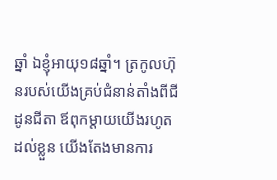ឆ្នាំ ឯខ្ញុំអាយុ១៨ឆ្នាំ។ ត្រកូលហ៊ុនរបស់យើងគ្រប់ជំនាន់តាំងពីជីដូនជីតា ឪពុកម្តាយយើងរហូតដល់ខ្លួន យើងតែងមានការ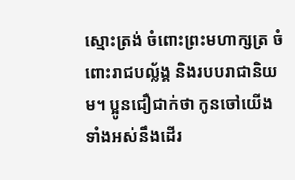ស្មោះត្រង់ ចំពោះព្រះមហាក្សត្រ ចំពោះរាជបល្ល័ង្គ និងរបបរាជានិយម។ ប្អូនជឿជាក់ថា កូនចៅយើងទាំងអស់នឹងដើរ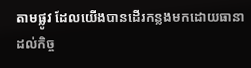តាមផ្លូវ ដែលយើងបានដើរកន្លងមកដោយធានាដល់កិច្ច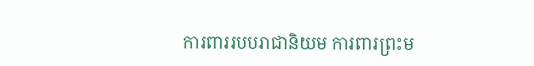ការពាររបបរាជានិយម ការពារព្រះម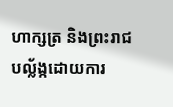ហាក្សត្រ និងព្រះរាជបល្ល័ង្កដោយការ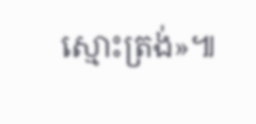ស្មោះត្រង់»៕